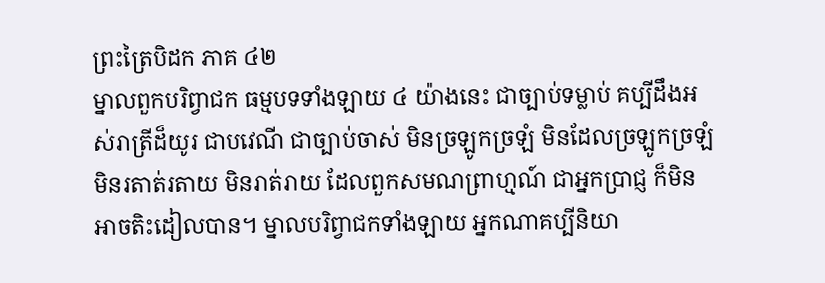ព្រះត្រៃបិដក ភាគ ៤២
ម្នាលពួកបរិព្វាជក ធម្មបទទាំងឡាយ ៤ យ៉ាងនេះ ជាច្បាប់ទម្លាប់ គប្បីដឹងអស់រាត្រីដ៏យូរ ជាបវេណី ជាច្បាប់ចាស់ មិនច្រឡូកច្រឡំ មិនដែលច្រឡូកច្រឡំ មិនរតាត់រតាយ មិនរាត់រាយ ដែលពួកសមណព្រាហ្មណ៍ ជាអ្នកប្រាជ្ញ ក៏មិនអាចតិះដៀលបាន។ ម្នាលបរិព្វាជកទាំងឡាយ អ្នកណាគប្បីនិយា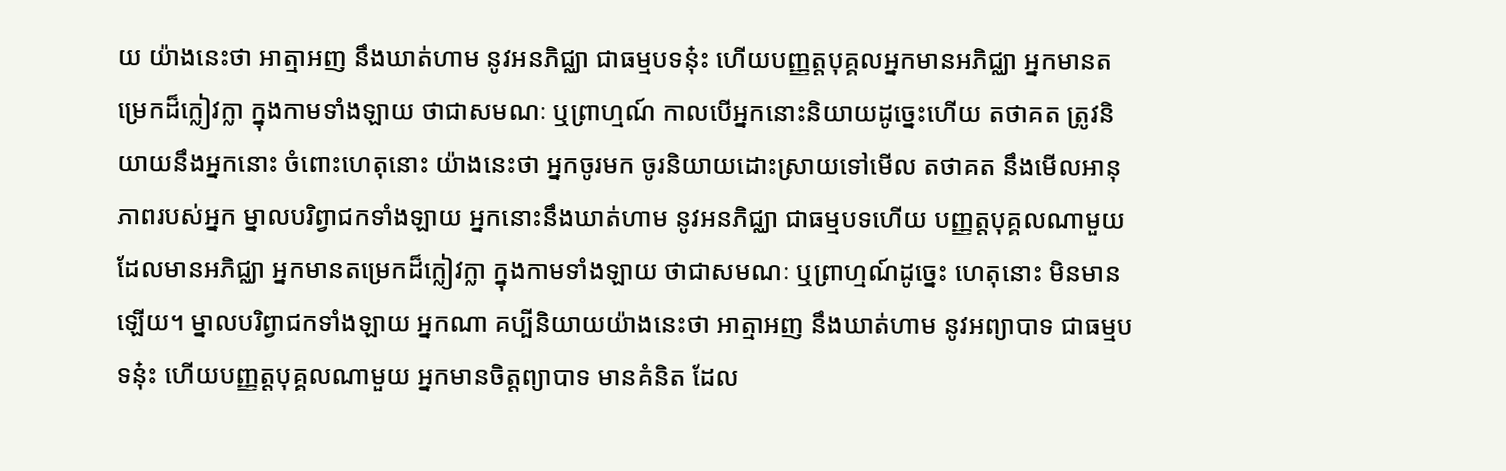យ យ៉ាងនេះថា អាត្មាអញ នឹងឃាត់ហាម នូវអនភិជ្ឈា ជាធម្មបទនុ៎ះ ហើយបញ្ញត្តបុគ្គលអ្នកមានអភិជ្ឈា អ្នកមានតម្រេកដ៏ក្លៀវក្លា ក្នុងកាមទាំងឡាយ ថាជាសមណៈ ឬព្រាហ្មណ៍ កាលបើអ្នកនោះនិយាយដូច្នេះហើយ តថាគត ត្រូវនិយាយនឹងអ្នកនោះ ចំពោះហេតុនោះ យ៉ាងនេះថា អ្នកចូរមក ចូរនិយាយដោះស្រាយទៅមើល តថាគត នឹងមើលអានុភាពរបស់អ្នក ម្នាលបរិព្វាជកទាំងឡាយ អ្នកនោះនឹងឃាត់ហាម នូវអនភិជ្ឈា ជាធម្មបទហើយ បញ្ញត្តបុគ្គលណាមួយ ដែលមានអភិជ្ឈា អ្នកមានតម្រេកដ៏ក្លៀវក្លា ក្នុងកាមទាំងឡាយ ថាជាសមណៈ ឬព្រាហ្មណ៍ដូច្នេះ ហេតុនោះ មិនមានឡើយ។ ម្នាលបរិព្វាជកទាំងឡាយ អ្នកណា គប្បីនិយាយយ៉ាងនេះថា អាត្មាអញ នឹងឃាត់ហាម នូវអព្យាបាទ ជាធម្មបទនុ៎ះ ហើយបញ្ញត្តបុគ្គលណាមួយ អ្នកមានចិត្តព្យាបាទ មានគំនិត ដែល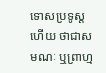ទោសប្រទូស្តហើយ ថាជាសមណៈ ឬព្រាហ្ម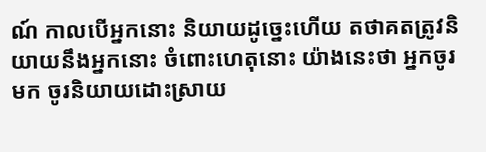ណ៍ កាលបើអ្នកនោះ និយាយដូច្នេះហើយ តថាគតត្រូវនិយាយនឹងអ្នកនោះ ចំពោះហេតុនោះ យ៉ាងនេះថា អ្នកចូរមក ចូរនិយាយដោះស្រាយ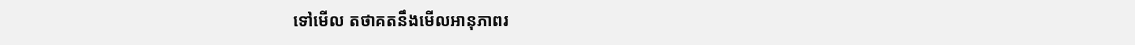ទៅមើល តថាគតនឹងមើលអានុភាពរ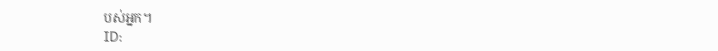បស់អ្នក។
ID: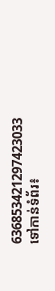636853421297423033
ទៅកាន់ទំព័រ៖